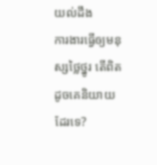យល់ដឹង
ការងារធ្វើឲ្យមនុស្សថ្លៃថ្នូរ តើពិត ដូចគេនិយាយដែរទេ?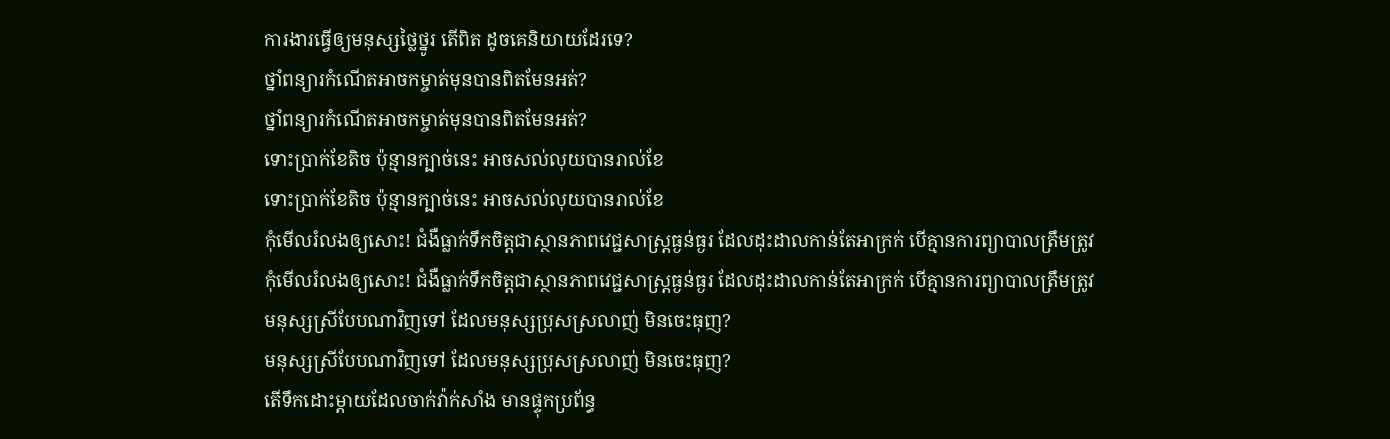ការងារធ្វើឲ្យមនុស្សថ្លៃថ្នូរ តើពិត ដូចគេនិយាយដែរទេ?
ថ្នាំពន្យារកំណើតអាចកម្ចាត់មុនបានពិតមែនអត់?
ថ្នាំពន្យារកំណើតអាចកម្ចាត់មុនបានពិតមែនអត់?
ទោះប្រាក់ខែតិច ប៉ុន្មានក្បាច់នេះ អាចសល់លុយបានរាល់ខែ
ទោះប្រាក់ខែតិច ប៉ុន្មានក្បាច់នេះ អាចសល់លុយបានរាល់ខែ
កុំមើលរំលងឲ្យសោះ! ជំងឺធ្លាក់ទឹកចិត្តជាស្ថានភាពវេជ្ជសាស្ត្រធ្ងន់ធ្ងរ ដែលដុះដាលកាន់តែអាក្រក់ បើគ្មានការព្យាបាលត្រឹមត្រូវ
កុំមើលរំលងឲ្យសោះ! ជំងឺធ្លាក់ទឹកចិត្តជាស្ថានភាពវេជ្ជសាស្ត្រធ្ងន់ធ្ងរ ដែលដុះដាលកាន់តែអាក្រក់ បើគ្មានការព្យាបាលត្រឹមត្រូវ
មនុស្សស្រីបែបណាវិញទៅ ដែលមនុស្សប្រុសស្រលាញ់ មិនចេះធុញ?
មនុស្សស្រីបែបណាវិញទៅ ដែលមនុស្សប្រុសស្រលាញ់ មិនចេះធុញ?
តើទឹកដោះម្តាយដែលចាក់វ៉ាក់សាំង មានផ្ទុកប្រព័ន្ធ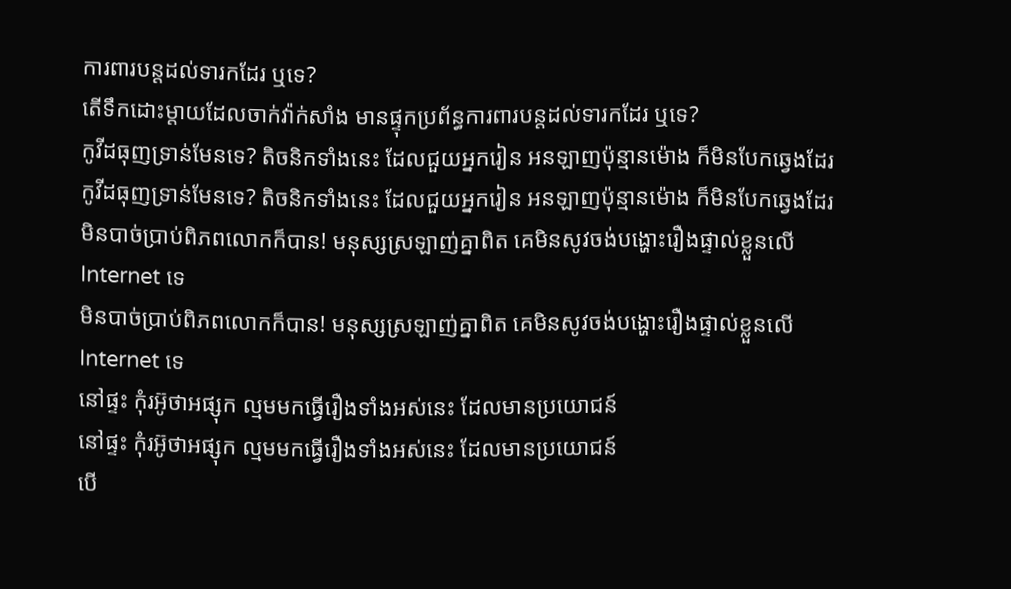ការពារបន្តដល់ទារកដែរ ឬទេ?
តើទឹកដោះម្តាយដែលចាក់វ៉ាក់សាំង មានផ្ទុកប្រព័ន្ធការពារបន្តដល់ទារកដែរ ឬទេ?
កូវីដធុញទ្រាន់មែនទេ? តិចនិកទាំងនេះ ដែលជួយអ្នករៀន អនឡាញប៉ុន្មានម៉ោង ក៏មិនបែកឆ្វេងដែរ
កូវីដធុញទ្រាន់មែនទេ? តិចនិកទាំងនេះ ដែលជួយអ្នករៀន អនឡាញប៉ុន្មានម៉ោង ក៏មិនបែកឆ្វេងដែរ
មិនបាច់ប្រាប់ពិភពលោកក៏បាន! មនុស្សស្រឡាញ់គ្នាពិត គេមិនសូវចង់បង្ហោះរឿងផ្ទាល់ខ្លួនលើ Internet ទេ
មិនបាច់ប្រាប់ពិភពលោកក៏បាន! មនុស្សស្រឡាញ់គ្នាពិត គេមិនសូវចង់បង្ហោះរឿងផ្ទាល់ខ្លួនលើ Internet ទេ
នៅផ្ទះ កុំរអ៊ូថាអផ្សុក ល្មមមកធ្វើរឿងទាំងអស់នេះ ដែលមានប្រយោជន៍
នៅផ្ទះ កុំរអ៊ូថាអផ្សុក ល្មមមកធ្វើរឿងទាំងអស់នេះ ដែលមានប្រយោជន៍
បើ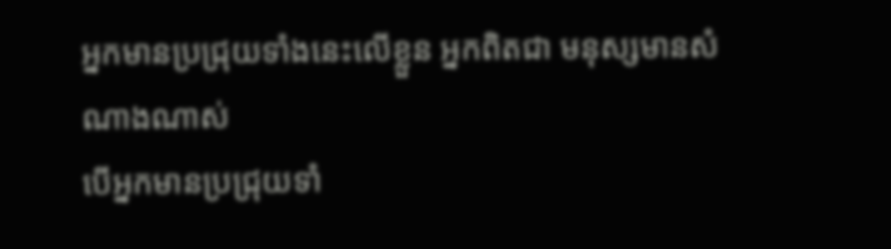អ្នកមានប្រជ្រុយទាំងនេះលើខ្លួន អ្នកពិតជា មនុស្សមានសំណាងណាស់
បើអ្នកមានប្រជ្រុយទាំ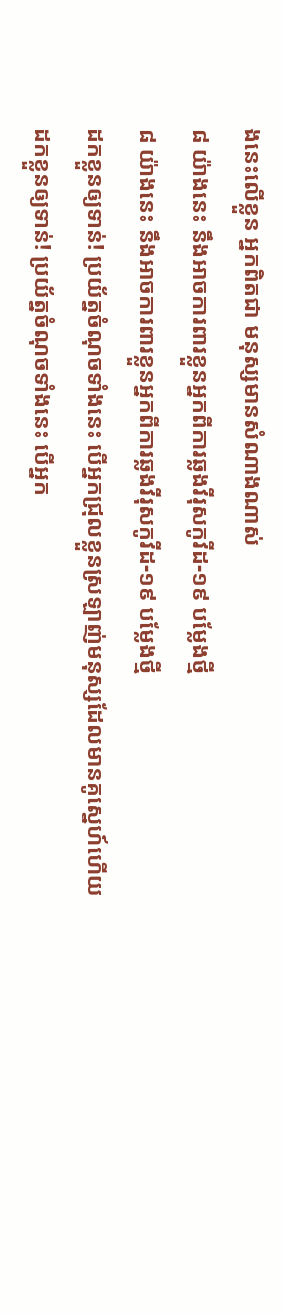ងនេះលើខ្លួន អ្នកពិតជា មនុស្សមានសំណាងណាស់
៨ យ៉ាងនេះ នឹងអាចការពារខ្លួនអ្នកពីការឆ្លងវីរុសកូវីដ-១៩ បម្លែងថ្មី
៨ យ៉ាងនេះ នឹងអាចការពារខ្លួនអ្នកពីការឆ្លងវីរុសកូវីដ-១៩ បម្លែងថ្មី
ដកខ្លួនឲ្យទាន់! ប្រយ័ត្នចំណុចទាំងនេះ បើអ្នកជ្រុលខ្លួនស្រឡាញ់មនុស្សដែលមានគូស្នេហ៍ហើយ
ដកខ្លួនឲ្យទាន់! ប្រយ័ត្នចំណុចទាំងនេះ បើអ្នក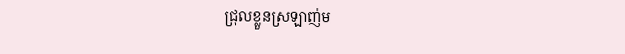ជ្រុលខ្លួនស្រឡាញ់ម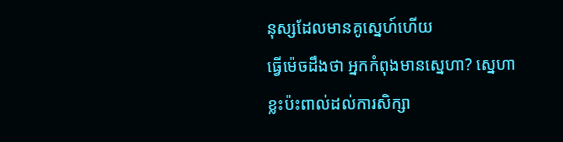នុស្សដែលមានគូស្នេហ៍ហើយ
ធ្វើម៉េចដឹងថា អ្នកកំពុងមានស្នេហា? ស្នេហាខ្លះប៉ះពាល់ដល់ការសិក្សា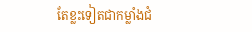តែខ្លះទៀតជាកម្លាំងជំ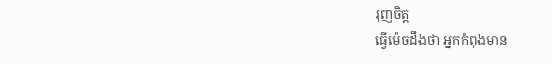រុញចិត្ត
ធ្វើម៉េចដឹងថា អ្នកកំពុងមាន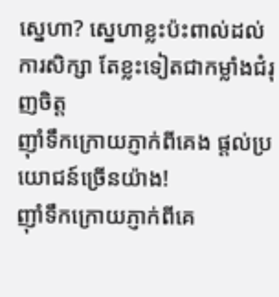ស្នេហា? ស្នេហាខ្លះប៉ះពាល់ដល់ការសិក្សា តែខ្លះទៀតជាកម្លាំងជំរុញចិត្ត
ញ៉ាំទឹកក្រោយភ្ញាក់ពីគេង ផ្ដល់ប្រយោជន៍ច្រើនយ៉ាង!
ញ៉ាំទឹកក្រោយភ្ញាក់ពីគេ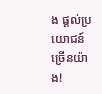ង ផ្ដល់ប្រយោជន៍ច្រើនយ៉ាង!